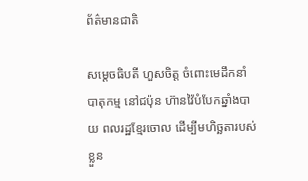ព័ត៌មានជាតិ

សម្តេចធិបតី ហួសចិត្ត ចំពោះមេដឹកនាំបាតុកម្ម នៅជប៉ុន ហ៊ានវ៉ៃបំបែកឆ្នាំងបាយ ពលរដ្ឋខ្មែរចោល ដើម្បីមហិច្ឆតារបស់ខ្លួន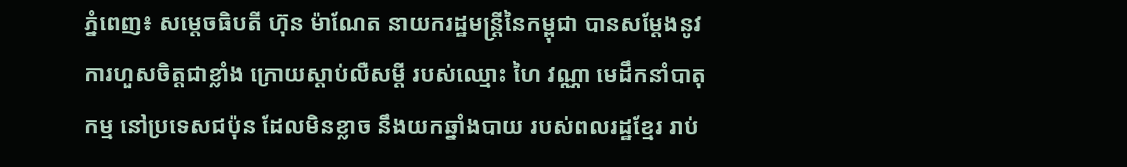ភ្នំពេញ៖ សម្តេចធិបតី ហ៊ុន ម៉ាណែត នាយករដ្ឋមន្ត្រីនៃកម្ពុជា បានសម្តែងនូវការហួសចិត្តជាខ្លាំង ក្រោយស្តាប់លឺសម្តី របស់ឈ្មោះ ហៃ វណ្ណា មេដឹកនាំបាតុកម្ម នៅប្រទេសជប៉ុន ដែលមិនខ្លាច នឹងយកឆ្នាំងបាយ របស់ពលរដ្ឋខ្មែរ រាប់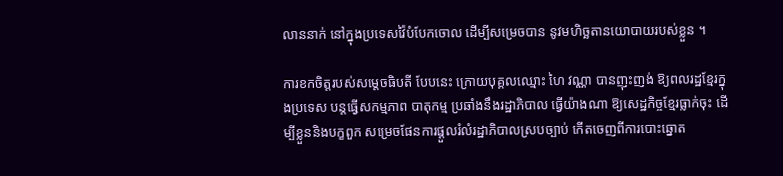លាននាក់ នៅក្នុងប្រទេសវ៉ៃបំបែកចោល ដើម្បីសម្រេចបាន នូវមហិច្ឆតានយោបាយរបស់ខ្លួន ។

ការខកចិត្តរបស់សម្តេចធិបតី បែបនេះ ក្រោយបុគ្គលឈ្មោះ ហៃ វណ្ណា បានញុះញង់ ឱ្យពលរដ្ឋខ្មែរក្នុងប្រទេស បន្តធ្វេីសកម្មភាព បាតុកម្ម ប្រឆាំងនឹងរដ្ឋាភិបាល ធ្វេីយ៉ាងណា ឱ្យសេដ្ឋកិច្ចខ្មែរធ្លាក់ចុះ ដេីម្បីខ្លួននិងបក្ខពួក សម្រេចផែនការផ្តួលរំលំរដ្ឋាភិបាលស្របច្បាប់ កេីតចេញពីការបោះឆ្នោត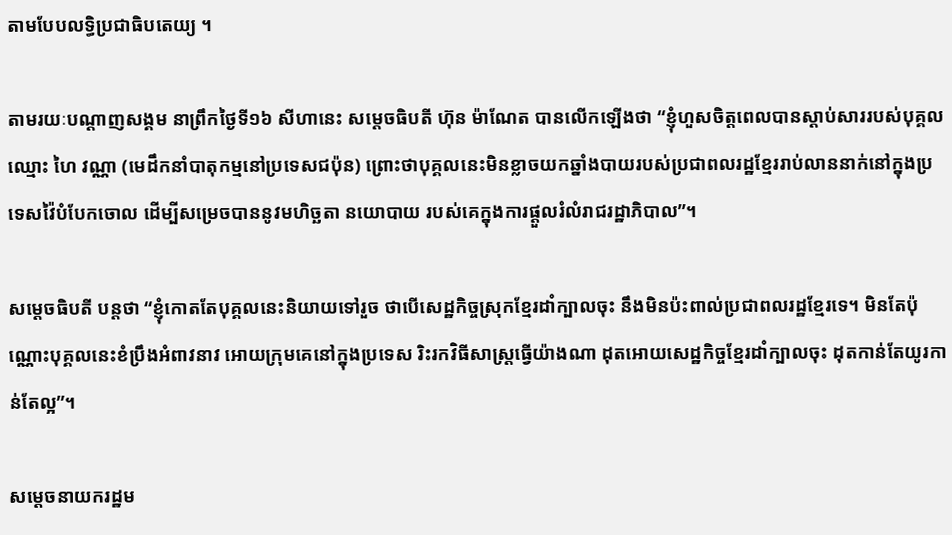តាមបែបលទ្ធិប្រជាធិបតេយ្យ ។

តាមរយៈបណ្តាញសង្គម នាព្រឹកថ្ងៃទី១៦ សីហានេះ សម្តេចធិបតី ហ៊ុន ម៉ាណែត បានលេីកឡេីងថា “ខ្ញុំហួសចិត្តពេលបានស្ដាប់សាររបស់បុគ្គលឈ្មោះ ហៃ វណ្ណា (មេដឹកនាំបាតុកម្មនៅប្រទេសជប៉ុន) ព្រោះថាបុគ្គលនេះមិនខ្លាចយកឆ្នាំងបាយរបស់ប្រជាពលរដ្ឋខ្មែររាប់លាននាក់នៅក្នុងប្រទេសវ៉ៃបំបែកចោល ដើម្បីសម្រេចបាននូវមហិច្ឆតា នយោបាយ របស់គេក្នុងការផ្ដួលរំលំរាជរដ្ឋាភិបាល”។

សម្តេចធិបតី បន្តថា “ខ្ញុំកោតតែបុគ្គលនេះនិយាយទៅរួច ថាបើសេដ្ឋកិច្ចស្រុកខ្មែរដាំក្បាលចុះ នឹងមិនប៉ះពាល់ប្រជាពលរដ្ឋខ្មែរទេ។ មិនតែប៉ុណ្ណោះបុគ្គលនេះខំប្រឹងអំពាវនាវ អោយក្រុមគេនៅក្នុងប្រទេស រិះរកវិធីសាស្ត្រធ្វើយ៉ាងណា ដុតអោយសេដ្ឋកិច្ចខ្មែរដាំក្បាលចុះ ដុតកាន់តែយូរកាន់តែល្អ”។

សម្តេចនាយករដ្ឋម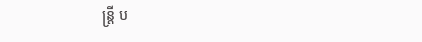ន្ត្រី ប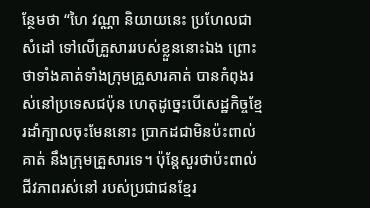ន្ថែមថា “ហៃ វណ្ណា និយាយនេះ ប្រហែលជាសំដៅ ទៅលើគ្រួសាររបស់ខ្លួននោះឯង ព្រោះថាទាំងគាត់ទាំងក្រុមគ្រួសារគាត់ បានកំពុងរស់នៅប្រទេសជប៉ុន ហេតុដូច្នេះបើសេដ្ឋកិច្ចខ្មែរដាំក្បាលចុះមែននោះ ប្រាកដជាមិនប៉ះពាល់គាត់ នឹងក្រុមគ្រួសារទេ។ ប៉ុន្តែសួរថាប៉ះពាល់ជីវភាពរស់នៅ របស់ប្រជាជនខ្មែរ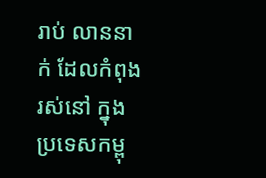រាប់ លាននាក់ ដែលកំពុងរស់នៅ ក្នុងប្រទេសកម្ពុ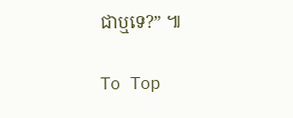ជាឬទេ?” ៕

To Top